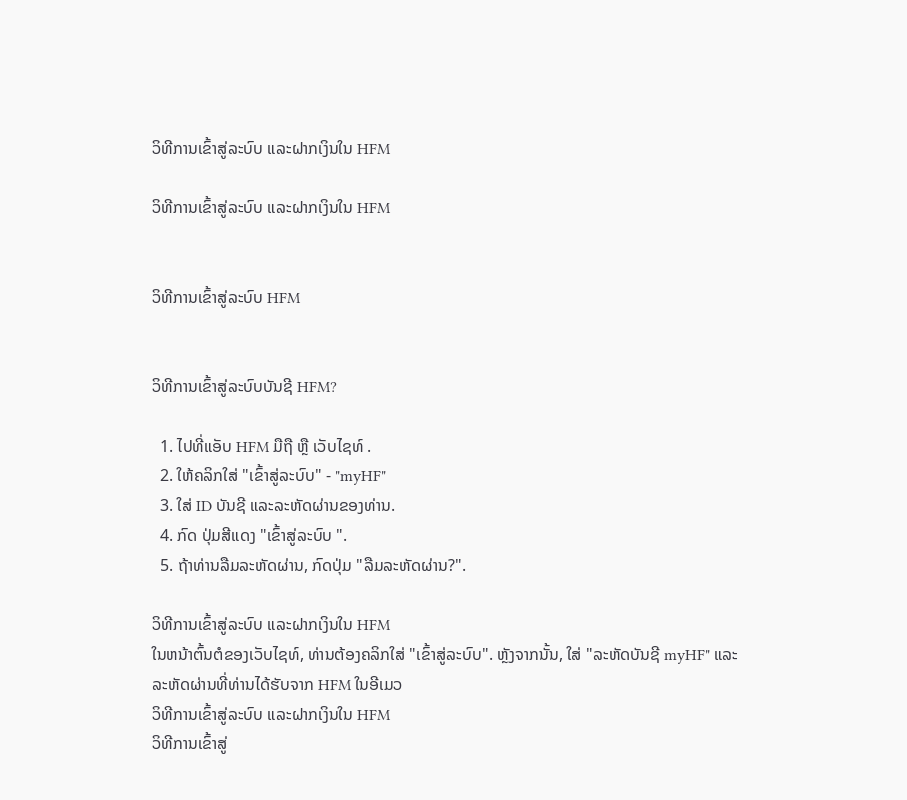ວິທີການເຂົ້າສູ່ລະບົບ ແລະຝາກເງິນໃນ HFM

ວິທີການເຂົ້າສູ່ລະບົບ ແລະຝາກເງິນໃນ HFM


ວິທີການເຂົ້າສູ່ລະບົບ HFM


ວິທີການເຂົ້າສູ່ລະບົບບັນຊີ HFM?

  1. ໄປທີ່ແອັບ HFM ມືຖື ຫຼື ເວັບໄຊທ໌ .
  2. ໃຫ້ຄລິກໃສ່ "ເຂົ້າສູ່ລະບົບ" - "myHF"
  3. ໃສ່ ID ບັນຊີ ແລະລະຫັດຜ່ານຂອງທ່ານ.
  4. ກົດ ປຸ່ມສີແດງ "ເຂົ້າສູ່ລະບົບ ".
  5. ຖ້າທ່ານລືມລະຫັດຜ່ານ, ກົດປຸ່ມ "ລືມລະຫັດຜ່ານ?".

ວິທີການເຂົ້າສູ່ລະບົບ ແລະຝາກເງິນໃນ HFM
ໃນຫນ້າຕົ້ນຕໍຂອງເວັບໄຊທ໌, ທ່ານຕ້ອງຄລິກໃສ່ "ເຂົ້າສູ່ລະບົບ". ຫຼັງຈາກນັ້ນ, ໃສ່ "ລະຫັດບັນຊີ myHF" ແລະລະຫັດຜ່ານທີ່ທ່ານໄດ້ຮັບຈາກ HFM ໃນອີເມວ
ວິທີການເຂົ້າສູ່ລະບົບ ແລະຝາກເງິນໃນ HFM
ວິທີການເຂົ້າສູ່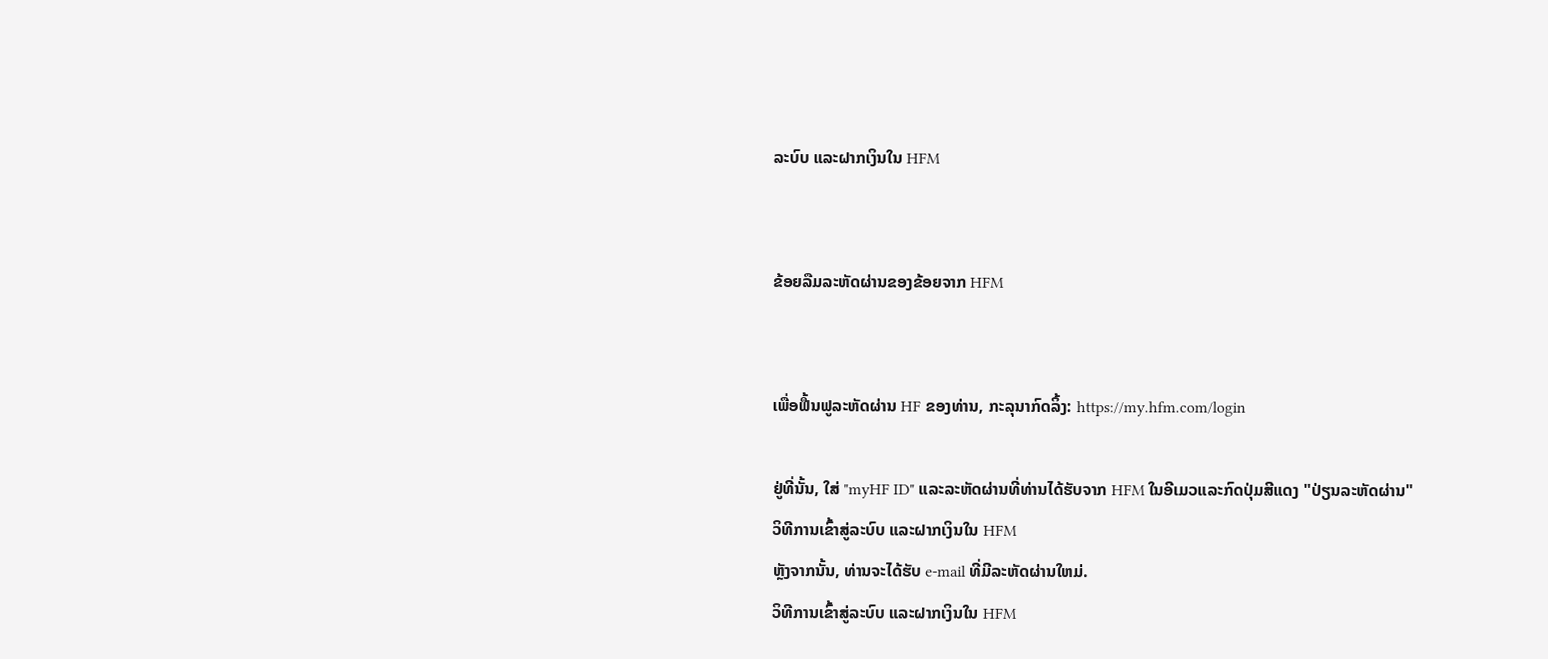ລະບົບ ແລະຝາກເງິນໃນ HFM


ຂ້ອຍລືມລະຫັດຜ່ານຂອງຂ້ອຍຈາກ HFM


ເພື່ອຟື້ນຟູລະຫັດຜ່ານ HF ຂອງທ່ານ, ກະລຸນາກົດລິ້ງ: https://my.hfm.com/login

ຢູ່ທີ່ນັ້ນ, ໃສ່ "myHF ID" ແລະລະຫັດຜ່ານທີ່ທ່ານໄດ້ຮັບຈາກ HFM ໃນອີເມວແລະກົດປຸ່ມສີແດງ "ປ່ຽນລະຫັດຜ່ານ"
ວິທີການເຂົ້າສູ່ລະບົບ ແລະຝາກເງິນໃນ HFM
ຫຼັງຈາກນັ້ນ, ທ່ານຈະໄດ້ຮັບ e-mail ທີ່ມີລະຫັດຜ່ານໃຫມ່.
ວິທີການເຂົ້າສູ່ລະບົບ ແລະຝາກເງິນໃນ HFM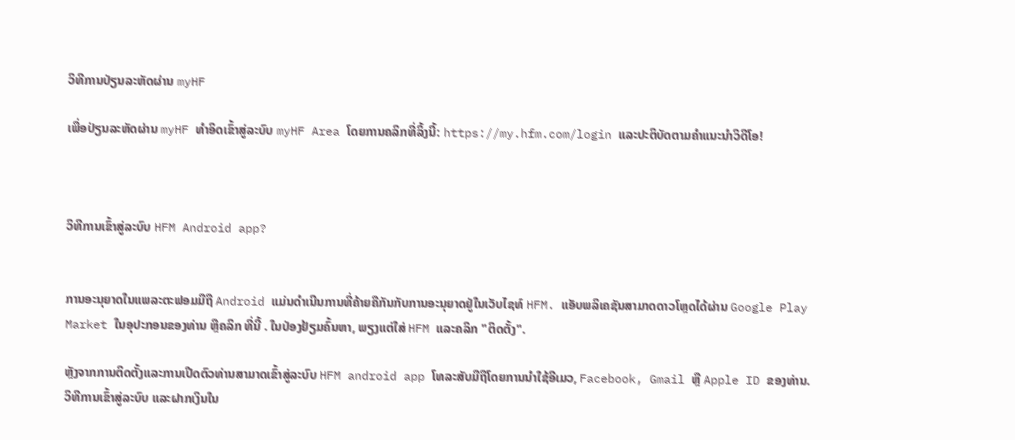ວິທີການປ່ຽນລະຫັດຜ່ານ myHF

ເພື່ອປ່ຽນລະຫັດຜ່ານ myHF ທໍາອິດເຂົ້າສູ່ລະບົບ myHF Area ໂດຍການຄລິກທີ່ລິ້ງນີ້: https://my.hfm.com/login ແລະປະຕິບັດຕາມຄໍາແນະນໍາວິດີໂອ!



ວິທີການເຂົ້າສູ່ລະບົບ HFM Android app?


ການອະນຸຍາດໃນແພລະຕະຟອມມືຖື Android ແມ່ນດໍາເນີນການທີ່ຄ້າຍຄືກັນກັບການອະນຸຍາດຢູ່ໃນເວັບໄຊທ໌ HFM. ແອັບພລິເຄຊັນສາມາດດາວໂຫຼດໄດ້ຜ່ານ Google Play Market ໃນອຸປະກອນຂອງທ່ານ ຫຼືຄລິກ ທີ່ນີ້ . ໃນປ່ອງຢ້ຽມຄົ້ນຫາ, ພຽງແຕ່ໃສ່ HFM ແລະຄລິກ "ຕິດຕັ້ງ".

ຫຼັງຈາກການຕິດຕັ້ງແລະການເປີດຕົວທ່ານສາມາດເຂົ້າສູ່ລະບົບ HFM android app ໂທລະສັບມືຖືໂດຍການນໍາໃຊ້ອີເມວ, Facebook, Gmail ຫຼື Apple ID ຂອງທ່ານ.
ວິທີການເຂົ້າສູ່ລະບົບ ແລະຝາກເງິນໃນ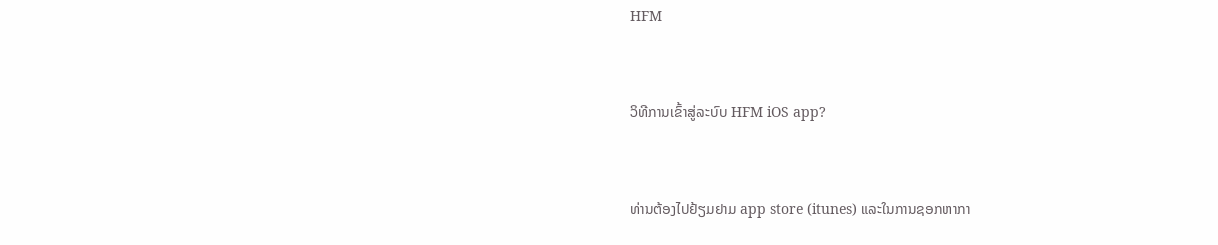HFM


ວິທີການເຂົ້າສູ່ລະບົບ HFM iOS app?


ທ່ານຕ້ອງໄປຢ້ຽມຢາມ app store (itunes) ແລະໃນການຊອກຫາກາ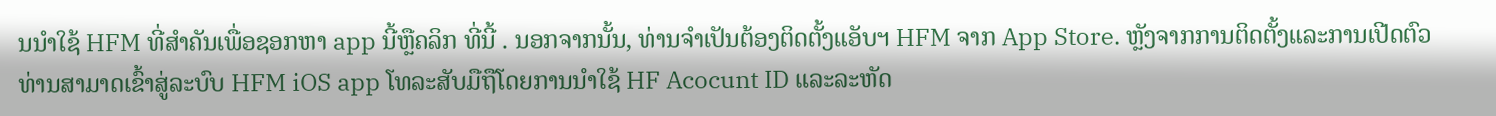ນນໍາໃຊ້ HFM ທີ່ສໍາຄັນເພື່ອຊອກຫາ app ນີ້ຫຼືຄລິກ ທີ່ນີ້ . ນອກຈາກນັ້ນ, ທ່ານຈໍາເປັນຕ້ອງຕິດຕັ້ງແອັບຯ HFM ຈາກ App Store. ຫຼັງຈາກການຕິດຕັ້ງແລະການເປີດຕົວທ່ານສາມາດເຂົ້າສູ່ລະບົບ HFM iOS app ໂທລະສັບມືຖືໂດຍການນໍາໃຊ້ HF Acocunt ID ແລະລະຫັດ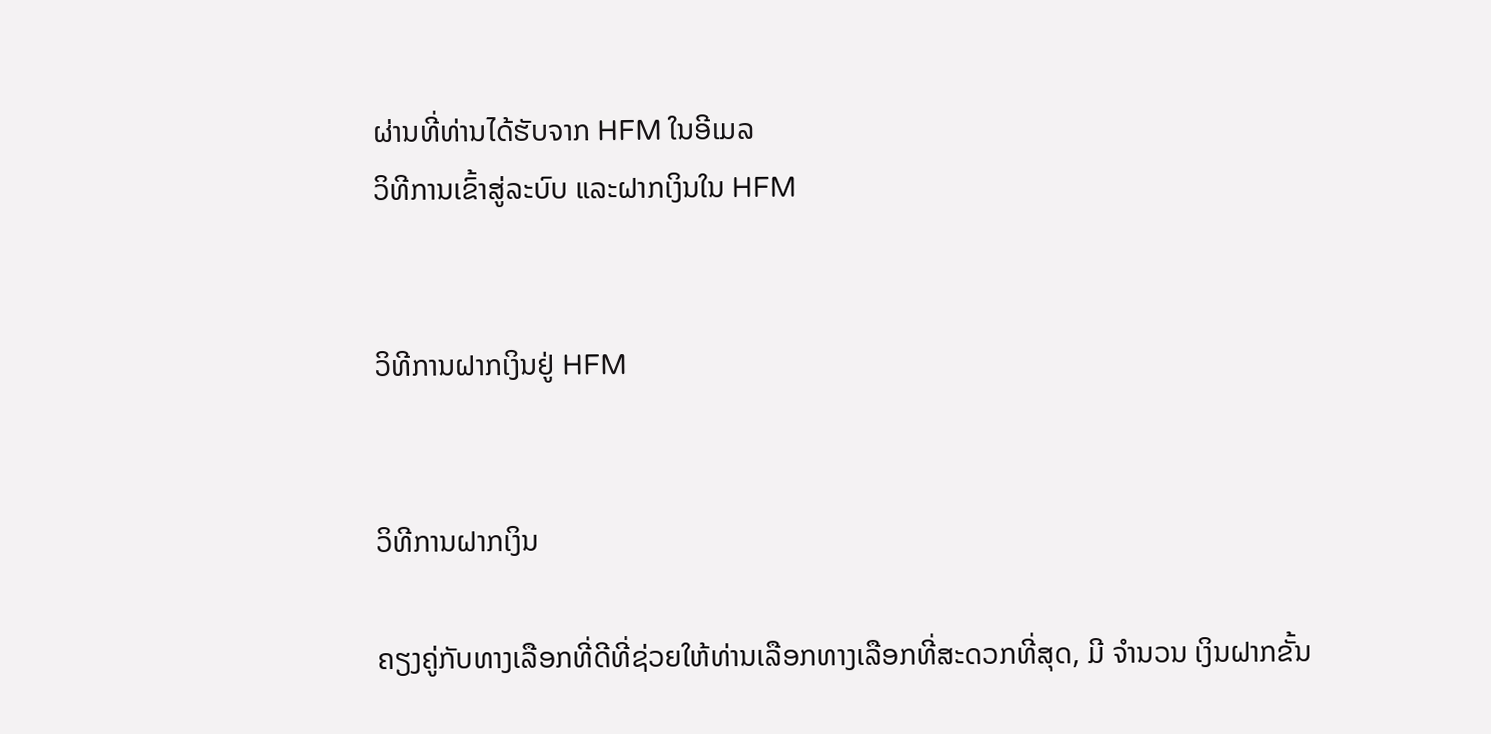ຜ່ານທີ່ທ່ານໄດ້ຮັບຈາກ HFM ໃນອີເມລ
ວິທີການເຂົ້າສູ່ລະບົບ ແລະຝາກເງິນໃນ HFM


ວິທີການຝາກເງິນຢູ່ HFM


ວິທີການຝາກເງິນ

ຄຽງຄູ່ກັບທາງເລືອກທີ່ດີທີ່ຊ່ວຍໃຫ້ທ່ານເລືອກທາງເລືອກທີ່ສະດວກທີ່ສຸດ, ມີ ຈໍານວນ ເງິນຝາກຂັ້ນ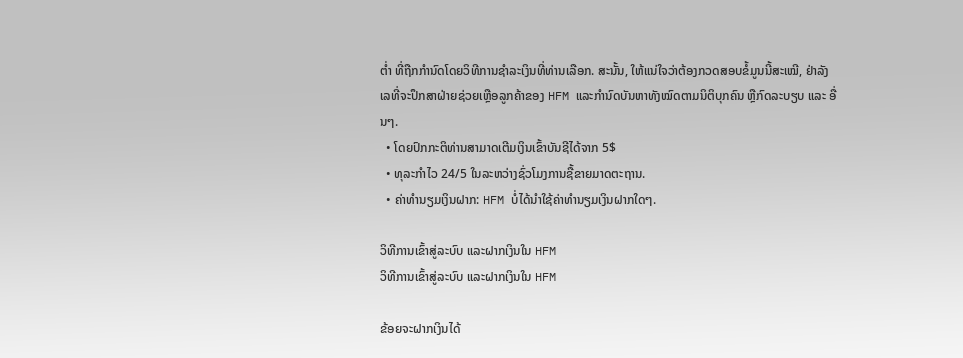ຕ່ຳ ທີ່ຖືກກໍານົດໂດຍວິທີການຊໍາລະເງິນທີ່ທ່ານເລືອກ. ສະນັ້ນ, ໃຫ້ແນ່ໃຈວ່າຕ້ອງກວດສອບຂໍ້ມູນນີ້ສະເໝີ, ຢ່າລັງເລທີ່ຈະປຶກສາຝ່າຍຊ່ວຍເຫຼືອລູກຄ້າຂອງ HFM ແລະກໍານົດບັນຫາທັງໝົດຕາມນິຕິບຸກຄົນ ຫຼືກົດລະບຽບ ແລະ ອື່ນໆ.
  • ໂດຍປົກກະຕິທ່ານສາມາດເຕີມເງິນເຂົ້າບັນຊີໄດ້ຈາກ 5$
  • ທຸລະກໍາໄວ 24/5 ໃນລະຫວ່າງຊົ່ວໂມງການຊື້ຂາຍມາດຕະຖານ.
  • ຄ່າທໍານຽມເງິນຝາກ: HFM ບໍ່ໄດ້ນໍາໃຊ້ຄ່າທໍານຽມເງິນຝາກໃດໆ.

ວິທີການເຂົ້າສູ່ລະບົບ ແລະຝາກເງິນໃນ HFM
ວິທີການເຂົ້າສູ່ລະບົບ ແລະຝາກເງິນໃນ HFM

ຂ້ອຍຈະຝາກເງິນໄດ້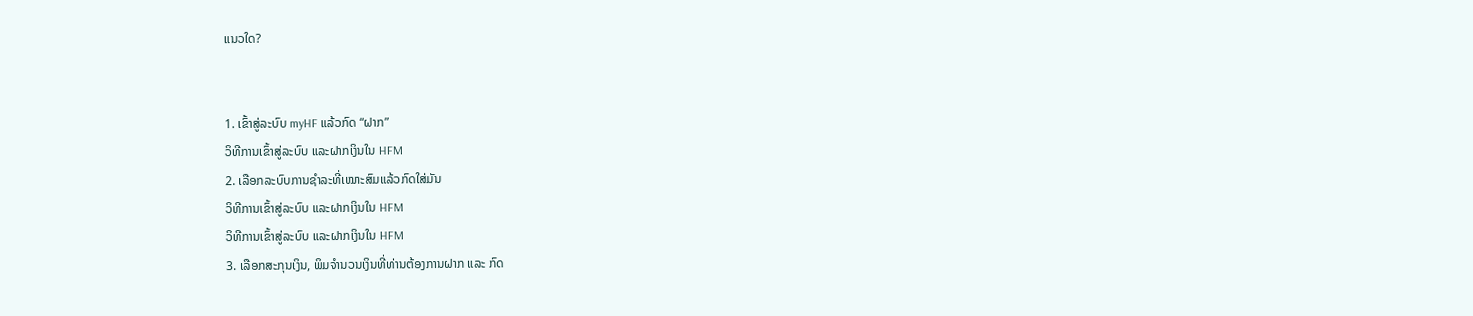ແນວໃດ?


1. ເຂົ້າສູ່ລະບົບ myHF ແລ້ວກົດ “ຝາກ”
ວິທີການເຂົ້າສູ່ລະບົບ ແລະຝາກເງິນໃນ HFM
2. ເລືອກລະບົບການຊຳລະທີ່ເໝາະສົມແລ້ວກົດໃສ່ມັນ
ວິທີການເຂົ້າສູ່ລະບົບ ແລະຝາກເງິນໃນ HFM
ວິທີການເຂົ້າສູ່ລະບົບ ແລະຝາກເງິນໃນ HFM
3. ເລືອກສະກຸນເງິນ, ພິມຈຳນວນເງິນທີ່ທ່ານຕ້ອງການຝາກ ແລະ ກົດ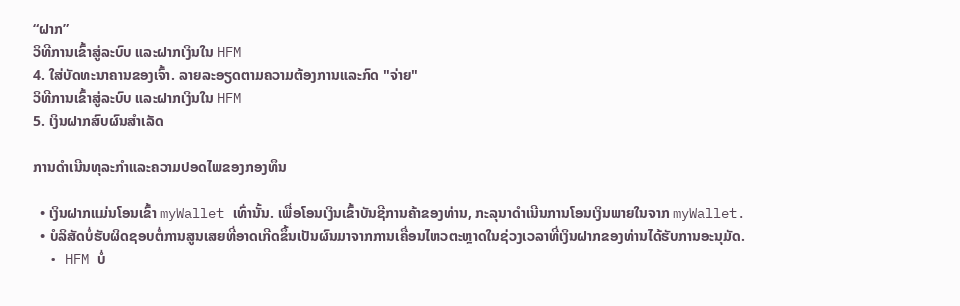“ຝາກ”
ວິທີການເຂົ້າສູ່ລະບົບ ແລະຝາກເງິນໃນ HFM
4. ໃສ່ບັດທະນາຄານຂອງເຈົ້າ. ລາຍລະອຽດຕາມຄວາມຕ້ອງການແລະກົດ "ຈ່າຍ"
ວິທີການເຂົ້າສູ່ລະບົບ ແລະຝາກເງິນໃນ HFM
5. ເງິນຝາກສົບຜົນສໍາເລັດ

ການດໍາເນີນທຸລະກໍາແລະຄວາມປອດໄພຂອງກອງທຶນ

  • ເງິນຝາກແມ່ນໂອນເຂົ້າ myWallet ເທົ່ານັ້ນ. ເພື່ອໂອນເງິນເຂົ້າບັນຊີການຄ້າຂອງທ່ານ, ກະລຸນາດຳເນີນການໂອນເງິນພາຍໃນຈາກ myWallet.
  • ບໍລິສັດບໍ່ຮັບຜິດຊອບຕໍ່ການສູນເສຍທີ່ອາດເກີດຂຶ້ນເປັນຜົນມາຈາກການເຄື່ອນໄຫວຕະຫຼາດໃນຊ່ວງເວລາທີ່ເງິນຝາກຂອງທ່ານໄດ້ຮັບການອະນຸມັດ.
  • HFM ບໍ່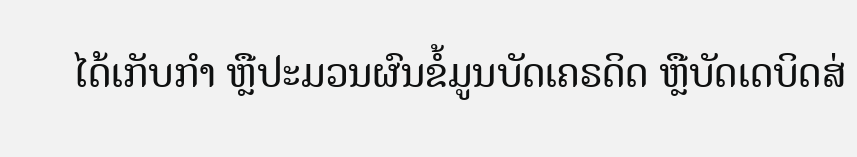ໄດ້ເກັບກຳ ຫຼືປະມວນຜົນຂໍ້ມູນບັດເຄຣດິດ ຫຼືບັດເດບິດສ່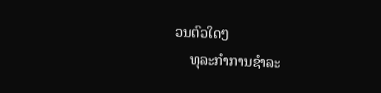ວນຕົວໃດໆ
    ທຸລະກຳການຊຳລະ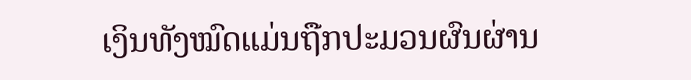ເງິນທັງໝົດແມ່ນຖືກປະມວນຜົນຜ່ານ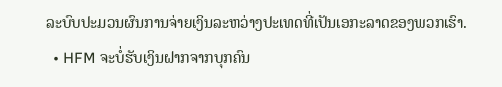ລະບົບປະມວນຜົນການຈ່າຍເງິນລະຫວ່າງປະເທດທີ່ເປັນເອກະລາດຂອງພວກເຮົາ.
  • HFM ຈະບໍ່ຮັບເງິນຝາກຈາກບຸກຄົນ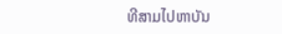ທີສາມໄປຫາບັນ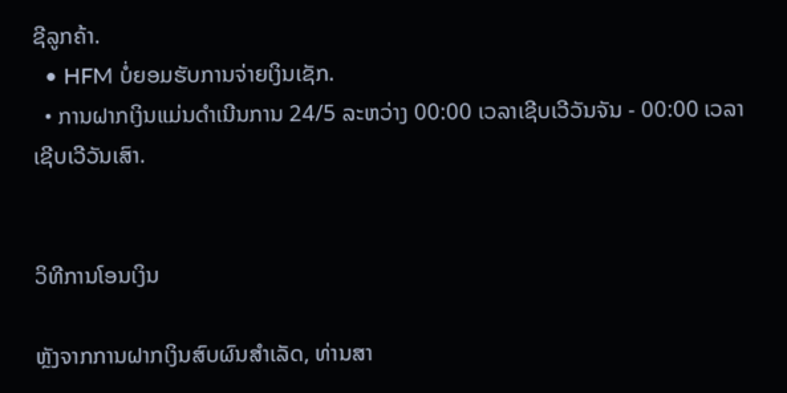ຊີລູກຄ້າ.
  • HFM ບໍ່ຍອມຮັບການຈ່າຍເງິນເຊັກ.
  • ການຝາກເງິນແມ່ນດໍາເນີນການ 24/5 ລະຫວ່າງ 00:00 ເວລາເຊີບເວີວັນຈັນ - 00:00 ເວລາເຊີບເວີວັນເສົາ.


ວິທີການໂອນເງິນ

ຫຼັງຈາກການຝາກເງິນສົບຜົນສໍາເລັດ, ທ່ານສາ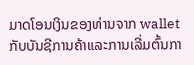ມາດໂອນເງິນຂອງທ່ານຈາກ wallet ກັບບັນຊີການຄ້າແລະການເລີ່ມຕົ້ນກາ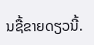ນຊື້ຂາຍດຽວນີ້.